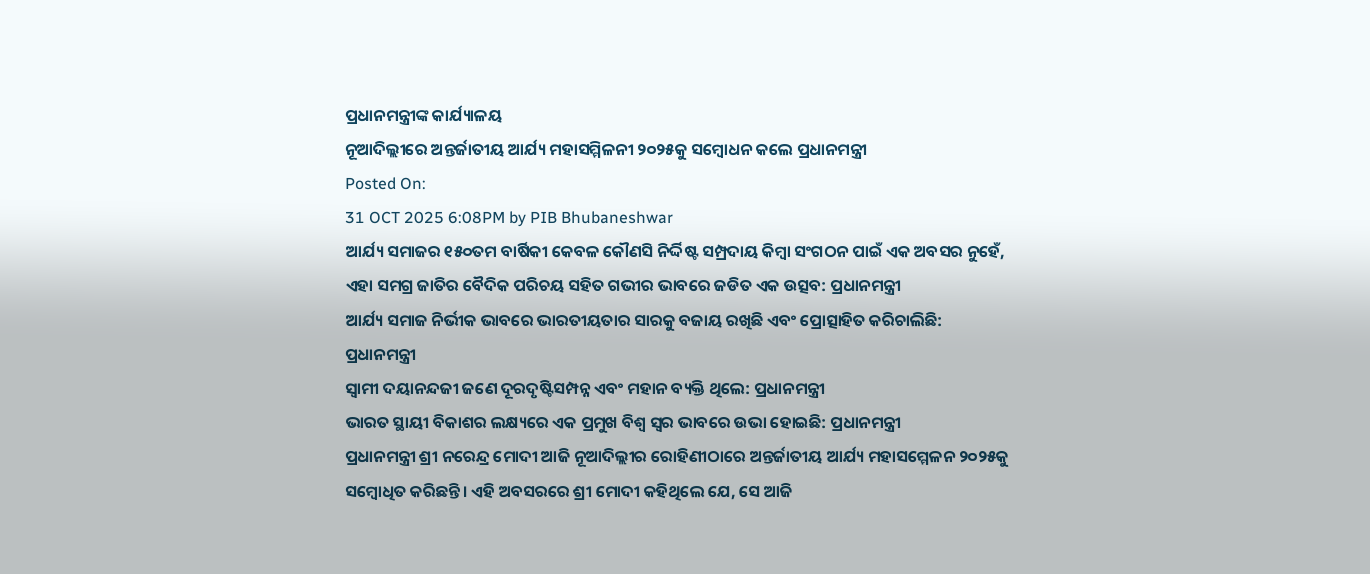ପ୍ରଧାନମନ୍ତ୍ରୀଙ୍କ କାର୍ଯ୍ୟାଳୟ
ନୂଆଦିଲ୍ଲୀରେ ଅନ୍ତର୍ଜାତୀୟ ଆର୍ଯ୍ୟ ମହାସମ୍ମିଳନୀ ୨୦୨୫କୁ ସମ୍ବୋଧନ କଲେ ପ୍ରଧାନମନ୍ତ୍ରୀ
Posted On:
31 OCT 2025 6:08PM by PIB Bhubaneshwar
ଆର୍ଯ୍ୟ ସମାଜର ୧୫୦ତମ ବାର୍ଷିକୀ କେବଳ କୌଣସି ନିର୍ଦ୍ଦିଷ୍ଟ ସମ୍ପ୍ରଦାୟ କିମ୍ବା ସଂଗଠନ ପାଇଁ ଏକ ଅବସର ନୁହେଁ, ଏହା ସମଗ୍ର ଜାତିର ବୈଦିକ ପରିଚୟ ସହିତ ଗଭୀର ଭାବରେ ଜଡିତ ଏକ ଉତ୍ସବ: ପ୍ରଧାନମନ୍ତ୍ରୀ
ଆର୍ଯ୍ୟ ସମାଜ ନିର୍ଭୀକ ଭାବରେ ଭାରତୀୟତାର ସାରକୁ ବଜାୟ ରଖିଛି ଏବଂ ପ୍ରୋତ୍ସାହିତ କରିଚାଲିଛି: ପ୍ରଧାନମନ୍ତ୍ରୀ
ସ୍ୱାମୀ ଦୟାନନ୍ଦଜୀ ଜଣେ ଦୂରଦୃଷ୍ଟିସମ୍ପନ୍ନ ଏବଂ ମହାନ ବ୍ୟକ୍ତି ଥିଲେ: ପ୍ରଧାନମନ୍ତ୍ରୀ
ଭାରତ ସ୍ଥାୟୀ ବିକାଶର ଲକ୍ଷ୍ୟରେ ଏକ ପ୍ରମୁଖ ବିଶ୍ୱ ସ୍ୱର ଭାବରେ ଉଭା ହୋଇଛି: ପ୍ରଧାନମନ୍ତ୍ରୀ
ପ୍ରଧାନମନ୍ତ୍ରୀ ଶ୍ରୀ ନରେନ୍ଦ୍ର ମୋଦୀ ଆଜି ନୂଆଦିଲ୍ଲୀର ରୋହିଣୀଠାରେ ଅନ୍ତର୍ଜାତୀୟ ଆର୍ଯ୍ୟ ମହାସମ୍ମେଳନ ୨୦୨୫କୁ ସମ୍ବୋଧିତ କରିଛନ୍ତି। ଏହି ଅବସରରେ ଶ୍ରୀ ମୋଦୀ କହିଥିଲେ ଯେ, ସେ ଆଜି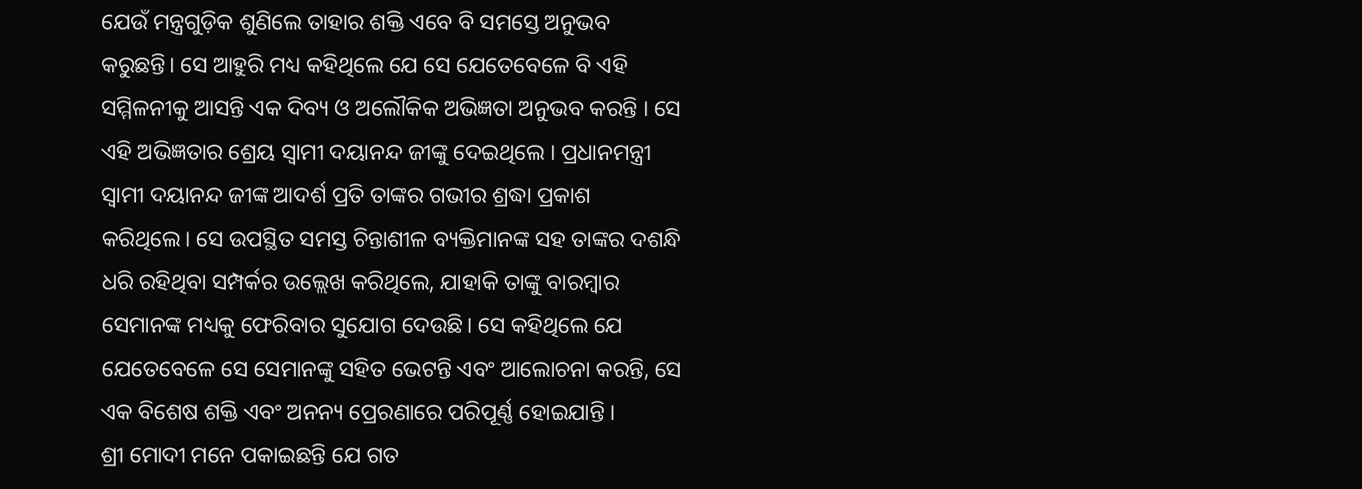ଯେଉଁ ମନ୍ତ୍ରଗୁଡ଼ିକ ଶୁଣିଲେ ତାହାର ଶକ୍ତି ଏବେ ବି ସମସ୍ତେ ଅନୁଭବ କରୁଛନ୍ତି। ସେ ଆହୁରି ମଧ୍ୟ କହିଥିଲେ ଯେ ସେ ଯେତେବେଳେ ବି ଏହି ସମ୍ମିଳନୀକୁ ଆସନ୍ତି ଏକ ଦିବ୍ୟ ଓ ଅଲୌକିକ ଅଭିଜ୍ଞତା ଅନୁଭବ କରନ୍ତି । ସେ ଏହି ଅଭିଜ୍ଞତାର ଶ୍ରେୟ ସ୍ବାମୀ ଦୟାନନ୍ଦ ଜୀଙ୍କୁ ଦେଇଥିଲେ । ପ୍ରଧାନମନ୍ତ୍ରୀ ସ୍ୱାମୀ ଦୟାନନ୍ଦ ଜୀଙ୍କ ଆଦର୍ଶ ପ୍ରତି ତାଙ୍କର ଗଭୀର ଶ୍ରଦ୍ଧା ପ୍ରକାଶ କରିଥିଲେ। ସେ ଉପସ୍ଥିତ ସମସ୍ତ ଚିନ୍ତାଶୀଳ ବ୍ୟକ୍ତିମାନଙ୍କ ସହ ତାଙ୍କର ଦଶନ୍ଧି ଧରି ରହିଥିବା ସମ୍ପର୍କର ଉଲ୍ଲେଖ କରିଥିଲେ, ଯାହାକି ତାଙ୍କୁ ବାରମ୍ବାର ସେମାନଙ୍କ ମଧ୍ୟକୁ ଫେରିବାର ସୁଯୋଗ ଦେଉଛି। ସେ କହିଥିଲେ ଯେ ଯେତେବେଳେ ସେ ସେମାନଙ୍କୁ ସହିତ ଭେଟନ୍ତି ଏବଂ ଆଲୋଚନା କରନ୍ତି, ସେ ଏକ ବିଶେଷ ଶକ୍ତି ଏବଂ ଅନନ୍ୟ ପ୍ରେରଣାରେ ପରିପୂର୍ଣ୍ଣ ହୋଇଯାନ୍ତି ।
ଶ୍ରୀ ମୋଦୀ ମନେ ପକାଇଛନ୍ତି ଯେ ଗତ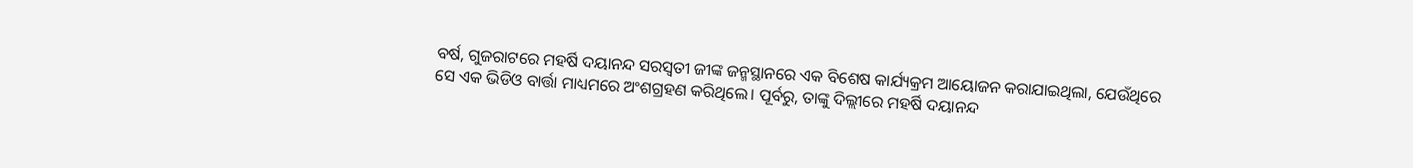ବର୍ଷ, ଗୁଜରାଟରେ ମହର୍ଷି ଦୟାନନ୍ଦ ସରସ୍ୱତୀ ଜୀଙ୍କ ଜନ୍ମସ୍ଥାନରେ ଏକ ବିଶେଷ କାର୍ଯ୍ୟକ୍ରମ ଆୟୋଜନ କରାଯାଇଥିଲା, ଯେଉଁଥିରେ ସେ ଏକ ଭିଡିଓ ବାର୍ତ୍ତା ମାଧ୍ୟମରେ ଅଂଶଗ୍ରହଣ କରିଥିଲେ। ପୂର୍ବରୁ, ତାଙ୍କୁ ଦିଲ୍ଲୀରେ ମହର୍ଷି ଦୟାନନ୍ଦ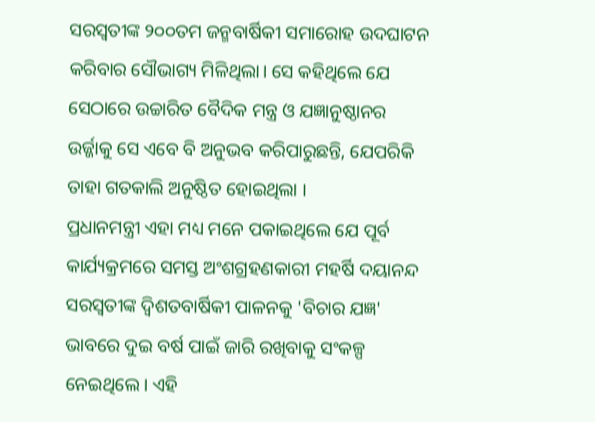ସରସ୍ୱତୀଙ୍କ ୨୦୦ତମ ଜନ୍ମବାର୍ଷିକୀ ସମାରୋହ ଉଦଘାଟନ କରିବାର ସୌଭାଗ୍ୟ ମିଳିଥିଲା। ସେ କହିଥିଲେ ଯେ ସେଠାରେ ଉଚ୍ଚାରିତ ବୈଦିକ ମନ୍ତ୍ର ଓ ଯଜ୍ଞାନୁଷ୍ଠାନର ଉର୍ଜ୍ଜାକୁ ସେ ଏବେ ବି ଅନୁଭବ କରିପାରୁଛନ୍ତି, ଯେପରିକି ତାହା ଗତକାଲି ଅନୁଷ୍ଠିତ ହୋଇଥିଲା ।
ପ୍ରଧାନମନ୍ତ୍ରୀ ଏହା ମଧ୍ୟ ମନେ ପକାଇଥିଲେ ଯେ ପୂର୍ବ କାର୍ଯ୍ୟକ୍ରମରେ ସମସ୍ତ ଅଂଶଗ୍ରହଣକାରୀ ମହର୍ଷି ଦୟାନନ୍ଦ ସରସ୍ୱତୀଙ୍କ ଦ୍ୱିଶତବାର୍ଷିକୀ ପାଳନକୁ 'ବିଚାର ଯଜ୍ଞ' ଭାବରେ ଦୁଇ ବର୍ଷ ପାଇଁ ଜାରି ରଖିବାକୁ ସଂକଳ୍ପ ନେଇଥିଲେ। ଏହି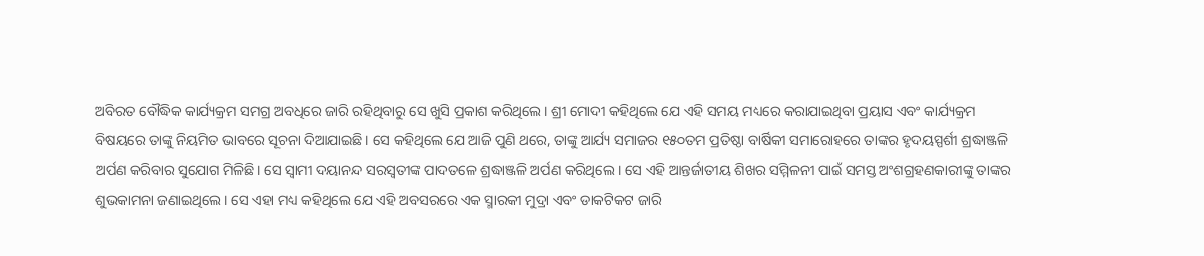ଅବିରତ ବୌଦ୍ଧିକ କାର୍ଯ୍ୟକ୍ରମ ସମଗ୍ର ଅବଧିରେ ଜାରି ରହିଥିବାରୁ ସେ ଖୁସି ପ୍ରକାଶ କରିଥିଲେ। ଶ୍ରୀ ମୋଦୀ କହିଥିଲେ ଯେ ଏହି ସମୟ ମଧ୍ୟରେ କରାଯାଇଥିବା ପ୍ରୟାସ ଏବଂ କାର୍ଯ୍ୟକ୍ରମ ବିଷୟରେ ତାଙ୍କୁ ନିୟମିତ ଭାବରେ ସୂଚନା ଦିଆଯାଇଛି। ସେ କହିଥିଲେ ଯେ ଆଜି ପୁଣି ଥରେ, ତାଙ୍କୁ ଆର୍ଯ୍ୟ ସମାଜର ୧୫୦ତମ ପ୍ରତିଷ୍ଠା ବାର୍ଷିକୀ ସମାରୋହରେ ତାଙ୍କର ହୃଦୟସ୍ପର୍ଶୀ ଶ୍ରଦ୍ଧାଞ୍ଜଳି ଅର୍ପଣ କରିବାର ସୁଯୋଗ ମିଳିଛି। ସେ ସ୍ୱାମୀ ଦୟାନନ୍ଦ ସରସ୍ୱତୀଙ୍କ ପାଦତଳେ ଶ୍ରଦ୍ଧାଞ୍ଜଳି ଅର୍ପଣ କରିଥିଲେ । ସେ ଏହି ଆନ୍ତର୍ଜାତୀୟ ଶିଖର ସମ୍ମିଳନୀ ପାଇଁ ସମସ୍ତ ଅଂଶଗ୍ରହଣକାରୀଙ୍କୁ ତାଙ୍କର ଶୁଭକାମନା ଜଣାଇଥିଲେ। ସେ ଏହା ମଧ୍ୟ କହିଥିଲେ ଯେ ଏହି ଅବସରରେ ଏକ ସ୍ମାରକୀ ମୁଦ୍ରା ଏବଂ ଡାକଟିକଟ ଜାରି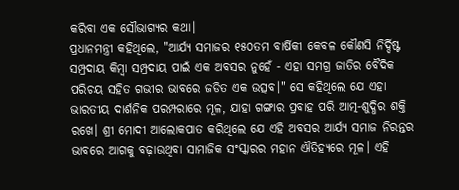କରିବା ଏକ ସୌଭାଗ୍ୟର କଥା।
ପ୍ରଧାନମନ୍ତ୍ରୀ କହିଥିଲେ, "ଆର୍ଯ୍ୟ ସମାଜର ୧୫୦ତମ ବାର୍ଷିକୀ କେବଳ କୌଣସି ନିର୍ଦ୍ଦିଷ୍ଟ ସମ୍ପ୍ରଦାୟ କିମ୍ବା ସମ୍ପ୍ରଦାୟ ପାଇଁ ଏକ ଅବସର ନୁହେଁ - ଏହା ସମଗ୍ର ଜାତିର ବୈଦିକ ପରିଚୟ ସହିତ ଗଭୀର ଭାବରେ ଜଡିତ ଏକ ଉତ୍ସବ।" ସେ କହିଥିଲେ ଯେ ଏହା ଭାରତୀୟ ଦାର୍ଶନିକ ପରମ୍ପରାରେ ମୂଳ, ଯାହା ଗଙ୍ଗାର ପ୍ରବାହ ପରି ଆତ୍ମ-ଶୁଦ୍ଧିର ଶକ୍ତି ରଖେ। ଶ୍ରୀ ମୋଦୀ ଆଲୋକପାତ କରିଥିଲେ ଯେ ଏହି ଅବସର ଆର୍ଯ୍ୟ ସମାଜ ନିରନ୍ତର ଭାବରେ ଆଗକୁ ବଢ଼ାଉଥିବା ସାମାଜିକ ସଂସ୍କାରର ମହାନ ଐତିହ୍ୟରେ ମୂଳ। ଏହି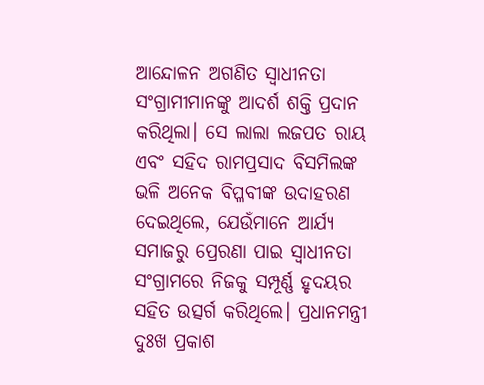ଆନ୍ଦୋଳନ ଅଗଣିତ ସ୍ୱାଧୀନତା ସଂଗ୍ରାମୀମାନଙ୍କୁ ଆଦର୍ଶ ଶକ୍ତି ପ୍ରଦାନ କରିଥିଲା। ସେ ଲାଲା ଲଜପତ ରାୟ ଏବଂ ସହିଦ ରାମପ୍ରସାଦ ବିସମିଲଙ୍କ ଭଳି ଅନେକ ବିପ୍ଳବୀଙ୍କ ଉଦାହରଣ ଦେଇଥିଲେ, ଯେଉଁମାନେ ଆର୍ଯ୍ୟ ସମାଜରୁ ପ୍ରେରଣା ପାଇ ସ୍ୱାଧୀନତା ସଂଗ୍ରାମରେ ନିଜକୁ ସମ୍ପୂର୍ଣ୍ଣ ହୃଦୟର ସହିତ ଉତ୍ସର୍ଗ କରିଥିଲେ। ପ୍ରଧାନମନ୍ତ୍ରୀ ଦୁଃଖ ପ୍ରକାଶ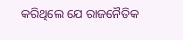କରିଥିଲେ ଯେ ରାଜନୈତିକ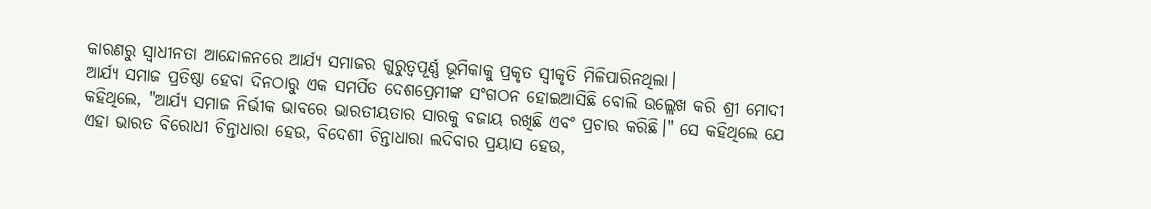କାରଣରୁ ସ୍ୱାଧୀନତା ଆନ୍ଦୋଳନରେ ଆର୍ଯ୍ୟ ସମାଜର ଗୁରୁତ୍ୱପୂର୍ଣ୍ଣ ଭୂମିକାକୁ ପ୍ରକୃତ ସ୍ୱୀକୃତି ମିଳିପାରିନଥିଲା।
ଆର୍ଯ୍ୟ ସମାଜ ପ୍ରତିଷ୍ଠା ହେବା ଦିନଠାରୁ ଏକ ସମର୍ପିତ ଦେଶପ୍ରେମୀଙ୍କ ସଂଗଠନ ହୋଇଆସିଛି ବୋଲି ଉଲ୍ଲେଖ କରି ଶ୍ରୀ ମୋଦୀ କହିଥିଲେ, "ଆର୍ଯ୍ୟ ସମାଜ ନିର୍ଭୀକ ଭାବରେ ଭାରତୀୟତାର ସାରକୁ ବଜାୟ ରଖିଛି ଏବଂ ପ୍ରଚାର କରିଛି।" ସେ କହିଥିଲେ ଯେ ଏହା ଭାରତ ବିରୋଧୀ ଚିନ୍ତାଧାରା ହେଉ, ବିଦେଶୀ ଚିନ୍ତାଧାରା ଲଦିବାର ପ୍ରୟାସ ହେଉ,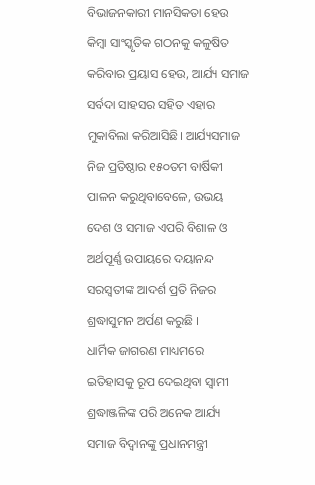ବିଭାଜନକାରୀ ମାନସିକତା ହେଉ କିମ୍ବା ସାଂସ୍କୃତିକ ଗଠନକୁ କଳୁଷିତ କରିବାର ପ୍ରୟାସ ହେଉ, ଆର୍ଯ୍ୟ ସମାଜ ସର୍ବଦା ସାହସର ସହିତ ଏହାର ମୁକାବିଲା କରିଆସିଛି। ଆର୍ଯ୍ୟସମାଜ ନିଜ ପ୍ରତିଷ୍ଠାର ୧୫୦ତମ ବାର୍ଷିକୀ ପାଳନ କରୁଥିବାବେଳେ, ଉଭୟ ଦେଶ ଓ ସମାଜ ଏପରି ବିଶାଳ ଓ ଅର୍ଥପୂର୍ଣ୍ଣ ଉପାୟରେ ଦୟାନନ୍ଦ ସରସ୍ବତୀଙ୍କ ଆଦର୍ଶ ପ୍ରତି ନିଜର ଶ୍ରଦ୍ଧାସୁମନ ଅର୍ପଣ କରୁଛି ।
ଧାର୍ମିକ ଜାଗରଣ ମାଧ୍ୟମରେ ଇତିହାସକୁ ରୂପ ଦେଇଥିବା ସ୍ୱାମୀ ଶ୍ରଦ୍ଧାଞ୍ଜଳିଙ୍କ ପରି ଅନେକ ଆର୍ଯ୍ୟ ସମାଜ ବିଦ୍ୱାନଙ୍କୁ ପ୍ରଧାନମନ୍ତ୍ରୀ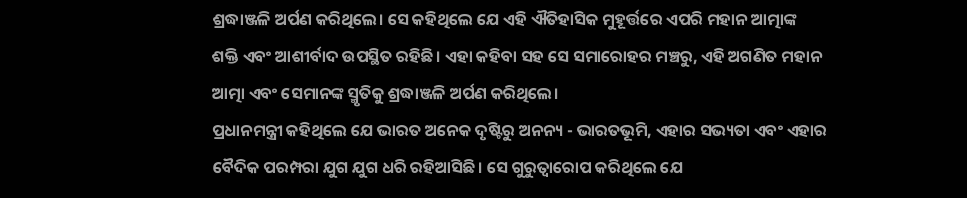ଶ୍ରଦ୍ଧାଞ୍ଜଳି ଅର୍ପଣ କରିଥିଲେ। ସେ କହିଥିଲେ ଯେ ଏହି ଐତିହାସିକ ମୁହୂର୍ତ୍ତରେ ଏପରି ମହାନ ଆତ୍ମାଙ୍କ ଶକ୍ତି ଏବଂ ଆଶୀର୍ବାଦ ଉପସ୍ଥିତ ରହିଛି। ଏହା କହିବା ସହ ସେ ସମାରୋହର ମଞ୍ଚରୁ, ଏହି ଅଗଣିତ ମହାନ ଆତ୍ମା ଏବଂ ସେମାନଙ୍କ ସ୍ମୃତିକୁ ଶ୍ରଦ୍ଧାଞ୍ଜଳି ଅର୍ପଣ କରିଥିଲେ।
ପ୍ରଧାନମନ୍ତ୍ରୀ କହିଥିଲେ ଯେ ଭାରତ ଅନେକ ଦୃଷ୍ଟିରୁ ଅନନ୍ୟ - ଭାରତଭୂମି, ଏହାର ସଭ୍ୟତା ଏବଂ ଏହାର ବୈଦିକ ପରମ୍ପରା ଯୁଗ ଯୁଗ ଧରି ରହିଆସିଛି। ସେ ଗୁରୁତ୍ୱାରୋପ କରିଥିଲେ ଯେ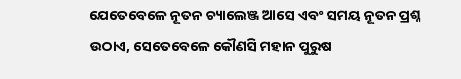ଯେତେବେଳେ ନୂତନ ଚ୍ୟାଲେଞ୍ଜ ଆସେ ଏବଂ ସମୟ ନୂତନ ପ୍ରଶ୍ନ ଉଠାଏ, ସେତେବେଳେ କୌଣସି ମହାନ ପୁରୁଷ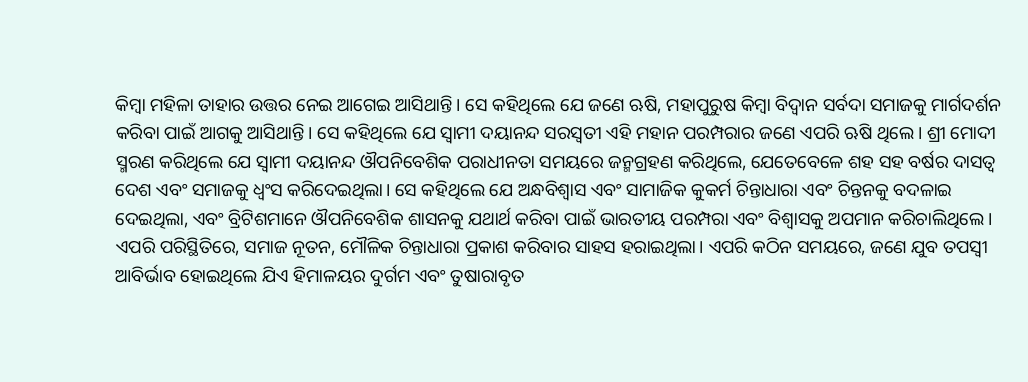କିମ୍ବା ମହିଳା ତାହାର ଉତ୍ତର ନେଇ ଆଗେଇ ଆସିଥାନ୍ତି। ସେ କହିଥିଲେ ଯେ ଜଣେ ଋଷି, ମହାପୁରୁଷ କିମ୍ବା ବିଦ୍ୱାନ ସର୍ବଦା ସମାଜକୁ ମାର୍ଗଦର୍ଶନ କରିବା ପାଇଁ ଆଗକୁ ଆସିଥାନ୍ତି। ସେ କହିଥିଲେ ଯେ ସ୍ୱାମୀ ଦୟାନନ୍ଦ ସରସ୍ୱତୀ ଏହି ମହାନ ପରମ୍ପରାର ଜଣେ ଏପରି ଋଷି ଥିଲେ। ଶ୍ରୀ ମୋଦୀ ସ୍ମରଣ କରିଥିଲେ ଯେ ସ୍ୱାମୀ ଦୟାନନ୍ଦ ଔପନିବେଶିକ ପରାଧୀନତା ସମୟରେ ଜନ୍ମଗ୍ରହଣ କରିଥିଲେ, ଯେତେବେଳେ ଶହ ସହ ବର୍ଷର ଦାସତ୍ୱ ଦେଶ ଏବଂ ସମାଜକୁ ଧ୍ୱଂସ କରିଦେଇଥିଲା। ସେ କହିଥିଲେ ଯେ ଅନ୍ଧବିଶ୍ୱାସ ଏବଂ ସାମାଜିକ କୁକର୍ମ ଚିନ୍ତାଧାରା ଏବଂ ଚିନ୍ତନକୁ ବଦଳାଇ ଦେଇଥିଲା, ଏବଂ ବ୍ରିଟିଶମାନେ ଔପନିବେଶିକ ଶାସନକୁ ଯଥାର୍ଥ କରିବା ପାଇଁ ଭାରତୀୟ ପରମ୍ପରା ଏବଂ ବିଶ୍ୱାସକୁ ଅପମାନ କରିଚାଲିଥିଲେ। ଏପରି ପରିସ୍ଥିତିରେ, ସମାଜ ନୂତନ, ମୌଳିକ ଚିନ୍ତାଧାରା ପ୍ରକାଶ କରିବାର ସାହସ ହରାଇଥିଲା। ଏପରି କଠିନ ସମୟରେ, ଜଣେ ଯୁବ ତପସ୍ୱୀ ଆବିର୍ଭାବ ହୋଇଥିଲେ ଯିଏ ହିମାଳୟର ଦୁର୍ଗମ ଏବଂ ତୁଷାରାବୃତ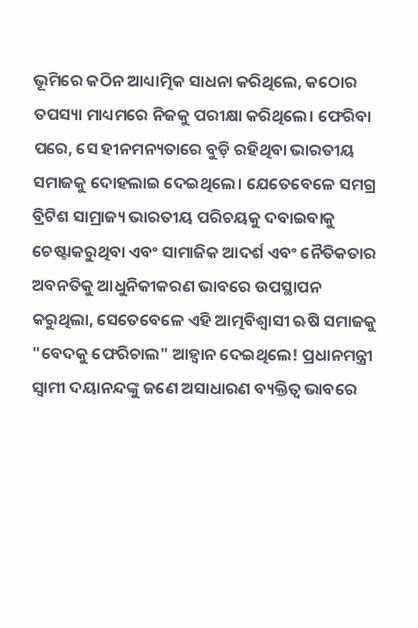ଭୂମିରେ କଠିନ ଆଧ୍ୟାତ୍ମିକ ସାଧନା କରିଥିଲେ, କଠୋର ତପସ୍ୟା ମାଧ୍ୟମରେ ନିଜକୁ ପରୀକ୍ଷା କରିଥିଲେ। ଫେରିବା ପରେ, ସେ ହୀନମନ୍ୟତାରେ ବୁଡ଼ି ରହିଥିବା ଭାରତୀୟ ସମାଜକୁ ଦୋହଲାଇ ଦେଇଥିଲେ। ଯେତେବେଳେ ସମଗ୍ର ବ୍ରିଟିଶ ସାମ୍ରାଜ୍ୟ ଭାରତୀୟ ପରିଚୟକୁ ଦବାଇବାକୁ ଚେଷ୍ଟାକରୁଥିବା ଏବଂ ସାମାଜିକ ଆଦର୍ଶ ଏବଂ ନୈତିକତାର ଅବନତିକୁ ଆଧୁନିକୀକରଣ ଭାବରେ ଉପସ୍ଥାପନ କରୁଥିଲା, ସେତେବେଳେ ଏହି ଆତ୍ମବିଶ୍ୱାସୀ ଋଷି ସମାଜକୁ "ବେଦକୁ ଫେରିଚାଲ" ଆହ୍ୱାନ ଦେଇଥିଲେ! ପ୍ରଧାନମନ୍ତ୍ରୀ ସ୍ୱାମୀ ଦୟାନନ୍ଦଙ୍କୁ ଜଣେ ଅସାଧାରଣ ବ୍ୟକ୍ତିତ୍ୱ ଭାବରେ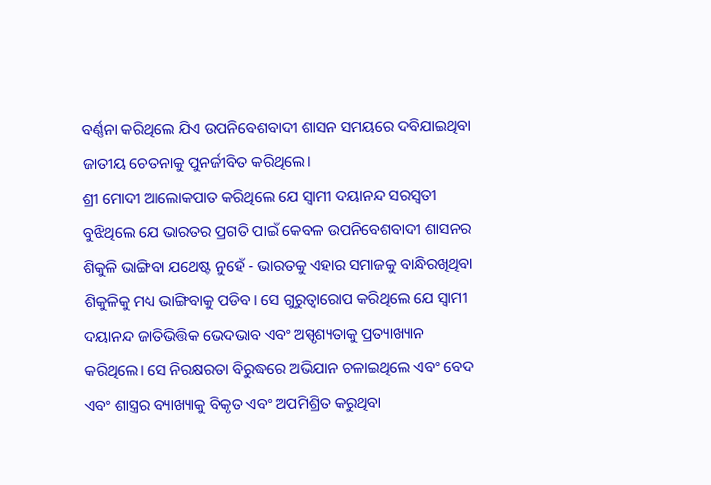ବର୍ଣ୍ଣନା କରିଥିଲେ ଯିଏ ଉପନିବେଶବାଦୀ ଶାସନ ସମୟରେ ଦବିଯାଇଥିବା ଜାତୀୟ ଚେତନାକୁ ପୁନର୍ଜୀବିତ କରିଥିଲେ।
ଶ୍ରୀ ମୋଦୀ ଆଲୋକପାତ କରିଥିଲେ ଯେ ସ୍ୱାମୀ ଦୟାନନ୍ଦ ସରସ୍ୱତୀ ବୁଝିଥିଲେ ଯେ ଭାରତର ପ୍ରଗତି ପାଇଁ କେବଳ ଉପନିବେଶବାଦୀ ଶାସନର ଶିକୁଳି ଭାଙ୍ଗିବା ଯଥେଷ୍ଟ ନୁହେଁ - ଭାରତକୁ ଏହାର ସମାଜକୁ ବାନ୍ଧିରଖିଥିବା ଶିକୁଳିକୁ ମଧ୍ୟ ଭାଙ୍ଗିବାକୁ ପଡିବ। ସେ ଗୁରୁତ୍ୱାରୋପ କରିଥିଲେ ଯେ ସ୍ୱାମୀ ଦୟାନନ୍ଦ ଜାତିଭିତ୍ତିକ ଭେଦଭାବ ଏବଂ ଅସ୍ପୃଶ୍ୟତାକୁ ପ୍ରତ୍ୟାଖ୍ୟାନ କରିଥିଲେ। ସେ ନିରକ୍ଷରତା ବିରୁଦ୍ଧରେ ଅଭିଯାନ ଚଳାଇଥିଲେ ଏବଂ ବେଦ ଏବଂ ଶାସ୍ତ୍ରର ବ୍ୟାଖ୍ୟାକୁ ବିକୃତ ଏବଂ ଅପମିଶ୍ରିତ କରୁଥିବା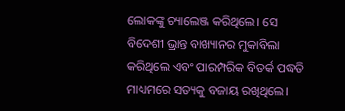ଲୋକଙ୍କୁ ଚ୍ୟାଲେଞ୍ଜ କରିଥିଲେ। ସେ ବିଦେଶୀ ଭ୍ରାନ୍ତ ବାଖ୍ୟାନର ମୁକାବିଲା କରିଥିଲେ ଏବଂ ପାରମ୍ପରିକ ବିତର୍କ ପଦ୍ଧତି ମାଧ୍ୟମରେ ସତ୍ୟକୁ ବଜାୟ ରଖିଥିଲେ।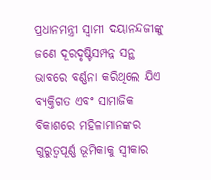ପ୍ରଧାନମନ୍ତ୍ରୀ ସ୍ୱାମୀ ଦୟାନନ୍ଦଜୀଙ୍କୁ ଜଣେ ଦୂରଦୃଷ୍ଟିସମ୍ପନ୍ନ ସନ୍ଥ ଭାବରେ ବର୍ଣ୍ଣନା କରିଥିଲେ ଯିଏ ବ୍ୟକ୍ତିଗତ ଏବଂ ସାମାଜିକ ବିକାଶରେ ମହିଳାମାନଙ୍କର ଗୁରୁତ୍ୱପୂର୍ଣ୍ଣ ଭୂମିକାକୁ ସ୍ୱୀକାର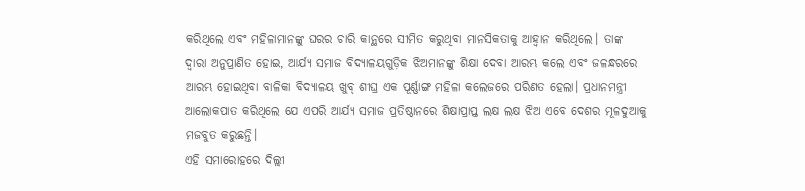କରିଥିଲେ ଏବଂ ମହିଳାମାନଙ୍କୁ ଘରର ଚାରି କାନ୍ଥରେ ସୀମିତ କରୁଥିବା ମାନସିକତାକୁ ଆହ୍ବାନ କରିଥିଲେ। ତାଙ୍କ ଦ୍ୱାରା ଅନୁପ୍ରାଣିତ ହୋଇ, ଆର୍ଯ୍ୟ ସମାଜ ବିଦ୍ୟାଳୟଗୁଡ଼ିକ ଝିଅମାନଙ୍କୁ ଶିକ୍ଷା ଦେବା ଆରମ୍ଭ କଲେ ଏବଂ ଜଳନ୍ଧରରେ ଆରମ୍ଭ ହୋଇଥିବା ବାଳିକା ବିଦ୍ୟାଳୟ ଖୁବ୍ ଶୀଘ୍ର ଏକ ପୂର୍ଣ୍ଣାଙ୍ଗ ମହିଳା କଲେଜରେ ପରିଣତ ହେଲା। ପ୍ରଧାନମନ୍ତ୍ରୀ ଆଲୋକପାତ କରିଥିଲେ ଯେ ଏପରି ଆର୍ଯ୍ୟ ସମାଜ ପ୍ରତିଷ୍ଠାନରେ ଶିକ୍ଷାପ୍ରାପ୍ତ ଲକ୍ଷ ଲକ୍ଷ ଝିଅ ଏବେ ଦେଶର ମୂଳଦୁଆକୁ ମଜବୁତ କରୁଛନ୍ତି।
ଏହି ସମାରୋହରେ ଦିଲ୍ଲୀ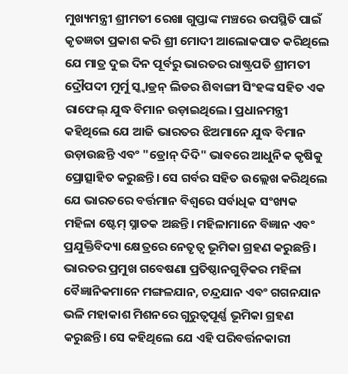ମୁଖ୍ୟମନ୍ତ୍ରୀ ଶ୍ରୀମତୀ ରେଖା ଗୁପ୍ତାଙ୍କ ମଞ୍ଚରେ ଉପସ୍ଥିତି ପାଇଁ କୃତଜ୍ଞତା ପ୍ରକାଶ କରି ଶ୍ରୀ ମୋଦୀ ଆଲୋକପାତ କରିଥିଲେ ଯେ ମାତ୍ର ଦୁଇ ଦିନ ପୂର୍ବରୁ ଭାରତର ରାଷ୍ଟ୍ରପତି ଶ୍ରୀମତୀ ଦ୍ରୌପଦୀ ମୁର୍ମୁ ସ୍କ୍ୱାଡ୍ରନ୍ ଲିଡର ଶିବାଙ୍ଗୀ ସିଂହଙ୍କ ସହିତ ଏକ ରାଫେଲ୍ ଯୁଦ୍ଧ ବିମାନ ଉଡ଼ାଇଥିଲେ। ପ୍ରଧାନମନ୍ତ୍ରୀ କହିଥିଲେ ଯେ ଆଜି ଭାରତର ଝିଅମାନେ ଯୁଦ୍ଧ ବିମାନ ଉଡ଼ାଉଛନ୍ତି ଏବଂ "ଡ୍ରୋନ୍ ଦିଦି" ଭାବରେ ଆଧୁନିକ କୃଷିକୁ ପ୍ରୋତ୍ସାହିତ କରୁଛନ୍ତି। ସେ ଗର୍ବର ସହିତ ଉଲ୍ଲେଖ କରିଥିଲେ ଯେ ଭାରତରେ ବର୍ତ୍ତମାନ ବିଶ୍ୱରେ ସର୍ବାଧିକ ସଂଖ୍ୟକ ମହିଳା ଷ୍ଟେମ୍ ସ୍ନାତକ ଅଛନ୍ତି। ମହିଳାମାନେ ବିଜ୍ଞାନ ଏବଂ ପ୍ରଯୁକ୍ତିବିଦ୍ୟା କ୍ଷେତ୍ରରେ ନେତୃତ୍ୱ ଭୂମିକା ଗ୍ରହଣ କରୁଛନ୍ତି। ଭାରତର ପ୍ରମୁଖ ଗବେଷଣା ପ୍ରତିଷ୍ଠାନଗୁଡ଼ିକର ମହିଳା ବୈଜ୍ଞାନିକମାନେ ମଙ୍ଗଳଯାନ, ଚନ୍ଦ୍ରଯାନ ଏବଂ ଗଗନଯାନ ଭଳି ମହାକାଶ ମିଶନରେ ଗୁରୁତ୍ୱପୂର୍ଣ୍ଣ ଭୂମିକା ଗ୍ରହଣ କରୁଛନ୍ତି। ସେ କହିଥିଲେ ଯେ ଏହି ପରିବର୍ତ୍ତନକାରୀ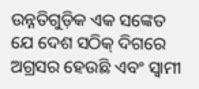ଉନ୍ନତିଗୁଡ଼ିକ ଏକ ସଙ୍କେତ ଯେ ଦେଶ ସଠିକ୍ ଦିଗରେ ଅଗ୍ରସର ହେଉଛି ଏବଂ ସ୍ୱାମୀ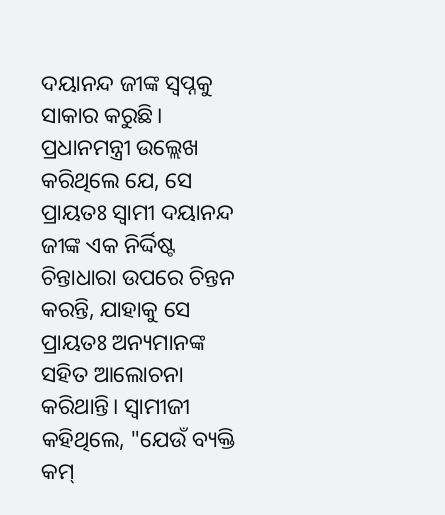ଦୟାନନ୍ଦ ଜୀଙ୍କ ସ୍ୱପ୍ନକୁ ସାକାର କରୁଛି।
ପ୍ରଧାନମନ୍ତ୍ରୀ ଉଲ୍ଲେଖ କରିଥିଲେ ଯେ, ସେ ପ୍ରାୟତଃ ସ୍ୱାମୀ ଦୟାନନ୍ଦ ଜୀଙ୍କ ଏକ ନିର୍ଦ୍ଦିଷ୍ଟ ଚିନ୍ତାଧାରା ଉପରେ ଚିନ୍ତନ କରନ୍ତି, ଯାହାକୁ ସେ ପ୍ରାୟତଃ ଅନ୍ୟମାନଙ୍କ ସହିତ ଆଲୋଚନା କରିଥାନ୍ତି। ସ୍ୱାମୀଜୀ କହିଥିଲେ, "ଯେଉଁ ବ୍ୟକ୍ତି କମ୍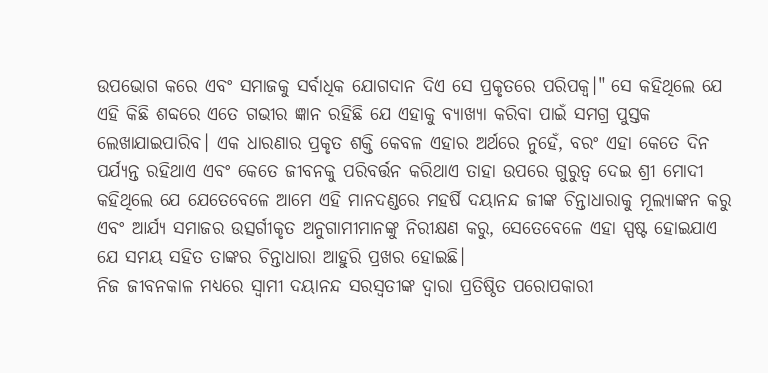ଉପଭୋଗ କରେ ଏବଂ ସମାଜକୁ ସର୍ବାଧିକ ଯୋଗଦାନ ଦିଏ ସେ ପ୍ରକୃତରେ ପରିପକ୍ୱ।" ସେ କହିଥିଲେ ଯେ ଏହି କିଛି ଶବ୍ଦରେ ଏତେ ଗଭୀର ଜ୍ଞାନ ରହିଛି ଯେ ଏହାକୁ ବ୍ୟାଖ୍ୟା କରିବା ପାଇଁ ସମଗ୍ର ପୁସ୍ତକ ଲେଖାଯାଇପାରିବ। ଏକ ଧାରଣାର ପ୍ରକୃତ ଶକ୍ତି କେବଳ ଏହାର ଅର୍ଥରେ ନୁହେଁ, ବରଂ ଏହା କେତେ ଦିନ ପର୍ଯ୍ୟନ୍ତ ରହିଥାଏ ଏବଂ କେତେ ଜୀବନକୁ ପରିବର୍ତ୍ତନ କରିଥାଏ ତାହା ଉପରେ ଗୁରୁତ୍ୱ ଦେଇ ଶ୍ରୀ ମୋଦୀ କହିଥିଲେ ଯେ ଯେତେବେଳେ ଆମେ ଏହି ମାନଦଣ୍ଡରେ ମହର୍ଷି ଦୟାନନ୍ଦ ଜୀଙ୍କ ଚିନ୍ତାଧାରାକୁ ମୂଲ୍ୟାଙ୍କନ କରୁ ଏବଂ ଆର୍ଯ୍ୟ ସମାଜର ଉତ୍ସର୍ଗୀକୃତ ଅନୁଗାମୀମାନଙ୍କୁ ନିରୀକ୍ଷଣ କରୁ, ସେତେବେଳେ ଏହା ସ୍ପଷ୍ଟ ହୋଇଯାଏ ଯେ ସମୟ ସହିତ ତାଙ୍କର ଚିନ୍ତାଧାରା ଆହୁରି ପ୍ରଖର ହୋଇଛି।
ନିଜ ଜୀବନକାଳ ମଧ୍ୟରେ ସ୍ୱାମୀ ଦୟାନନ୍ଦ ସରସ୍ୱତୀଙ୍କ ଦ୍ୱାରା ପ୍ରତିଷ୍ଠିତ ପରୋପକାରୀ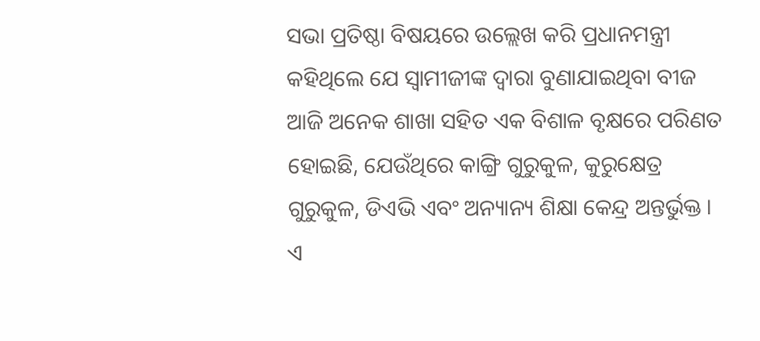ସଭା ପ୍ରତିଷ୍ଠା ବିଷୟରେ ଉଲ୍ଲେଖ କରି ପ୍ରଧାନମନ୍ତ୍ରୀ କହିଥିଲେ ଯେ ସ୍ୱାମୀଜୀଙ୍କ ଦ୍ୱାରା ବୁଣାଯାଇଥିବା ବୀଜ ଆଜି ଅନେକ ଶାଖା ସହିତ ଏକ ବିଶାଳ ବୃକ୍ଷରେ ପରିଣତ ହୋଇଛି, ଯେଉଁଥିରେ କାଙ୍ଗ୍ରି ଗୁରୁକୁଳ, କୁରୁକ୍ଷେତ୍ର ଗୁରୁକୁଳ, ଡିଏଭି ଏବଂ ଅନ୍ୟାନ୍ୟ ଶିକ୍ଷା କେନ୍ଦ୍ର ଅନ୍ତର୍ଭୁକ୍ତ। ଏ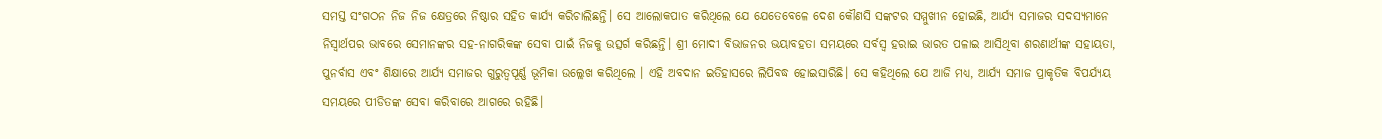ସମସ୍ତ ସଂଗଠନ ନିଜ ନିଜ କ୍ଷେତ୍ରରେ ନିଷ୍ଠାର ସହିତ କାର୍ଯ୍ୟ କରିଚାଲିଛନ୍ତି। ସେ ଆଲୋକପାତ କରିଥିଲେ ଯେ ଯେତେବେଳେ ଦେଶ କୌଣସି ସଙ୍କଟର ସମ୍ମୁଖୀନ ହୋଇଛି, ଆର୍ଯ୍ୟ ସମାଜର ସଦସ୍ୟମାନେ ନିସ୍ୱାର୍ଥପର ଭାବରେ ସେମାନଙ୍କର ସହ-ନାଗରିକଙ୍କ ସେବା ପାଇଁ ନିଜକୁ ଉତ୍ସର୍ଗ କରିଛନ୍ତି। ଶ୍ରୀ ମୋଦୀ ବିଭାଜନର ଭୟାବହତା ସମୟରେ ସର୍ବସ୍ୱ ହରାଇ ଭାରତ ପଳାଇ ଆସିଥିବା ଶରଣାର୍ଥୀଙ୍କ ସହାୟତା, ପୁନର୍ବାସ ଏବଂ ଶିକ୍ଷାରେ ଆର୍ଯ୍ୟ ସମାଜର ଗୁରୁତ୍ୱପୂର୍ଣ୍ଣ ଭୂମିକା ଉଲ୍ଲେଖ କରିଥିଲେ । ଏହି ଅବଦାନ ଇତିହାସରେ ଲିପିବଦ୍ଧ ହୋଇସାରିଛି। ସେ କହିଥିଲେ ଯେ ଆଜି ମଧ୍ୟ, ଆର୍ଯ୍ୟ ସମାଜ ପ୍ରାକୃତିକ ବିପର୍ଯ୍ୟୟ ସମୟରେ ପୀଡିତଙ୍କ ସେବା କରିବାରେ ଆଗରେ ରହିଛି।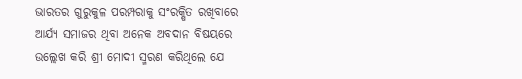ଭାରତର ଗୁରୁକୁଳ ପରମ୍ପରାକୁ ସଂରକ୍ଷିତ ରଖିବାରେ ଆର୍ଯ୍ୟ ସମାଜର ଥିବା ଅନେକ ଅବଦାନ ବିଷୟରେ ଉଲ୍ଲେଖ କରି ଶ୍ରୀ ମୋଦୀ ସ୍ମରଣ କରିଥିଲେ ଯେ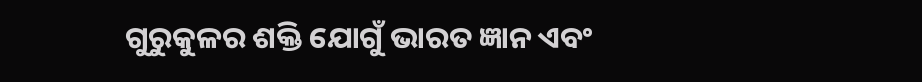ଗୁରୁକୁଳର ଶକ୍ତି ଯୋଗୁଁ ଭାରତ ଜ୍ଞାନ ଏବଂ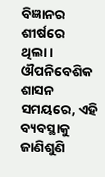ବିଜ୍ଞାନର ଶୀର୍ଷରେ ଥିଲା। ଔପନିବେଶିକ ଶାସନ ସମୟରେ, ଏହି ବ୍ୟବସ୍ଥାକୁ ଜାଣିଶୁଣି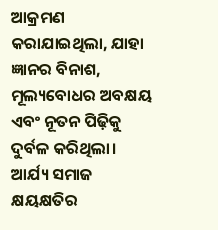ଆକ୍ରମଣ କରାଯାଇଥିଲା, ଯାହା ଜ୍ଞାନର ବିନାଶ, ମୂଲ୍ୟବୋଧର ଅବକ୍ଷୟ ଏବଂ ନୂତନ ପିଢ଼ିକୁ ଦୁର୍ବଳ କରିଥିଲା। ଆର୍ଯ୍ୟ ସମାଜ କ୍ଷୟକ୍ଷତିର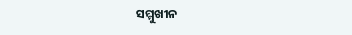ସମ୍ମୁଖୀନ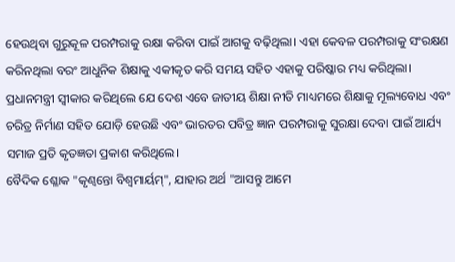ହେଉଥିବା ଗୁରୁକୂଳ ପରମ୍ପରାକୁ ରକ୍ଷା କରିବା ପାଇଁ ଆଗକୁ ବଢ଼ିଥିଲା। ଏହା କେବଳ ପରମ୍ପରାକୁ ସଂରକ୍ଷଣ କରିନଥିଲା ବରଂ ଆଧୁନିକ ଶିକ୍ଷାକୁ ଏକୀକୃତ କରି ସମୟ ସହିତ ଏହାକୁ ପରିଷ୍କାର ମଧ୍ୟ କରିଥିଲା। ପ୍ରଧାନମନ୍ତ୍ରୀ ସ୍ୱୀକାର କରିଥିଲେ ଯେ ଦେଶ ଏବେ ଜାତୀୟ ଶିକ୍ଷା ନୀତି ମାଧ୍ୟମରେ ଶିକ୍ଷାକୁ ମୂଲ୍ୟବୋଧ ଏବଂ ଚରିତ୍ର ନିର୍ମାଣ ସହିତ ଯୋଡ଼ି ହେଉଛି ଏବଂ ଭାରତର ପବିତ୍ର ଜ୍ଞାନ ପରମ୍ପରାକୁ ସୁରକ୍ଷା ଦେବା ପାଇଁ ଆର୍ଯ୍ୟ ସମାଜ ପ୍ରତି କୃତଜ୍ଞତା ପ୍ରକାଶ କରିଥିଲେ।
ବୈଦିକ ଶ୍ଳୋକ "କୃଣ୍ୱନ୍ତୋ ବିଶ୍ୱମାର୍ୟମ୍", ଯାହାର ଅର୍ଥ "ଆସନ୍ତୁ ଆମେ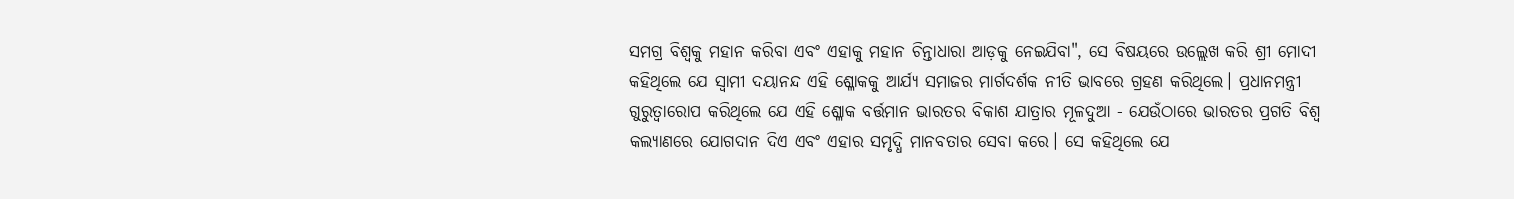ସମଗ୍ର ବିଶ୍ୱକୁ ମହାନ କରିବା ଏବଂ ଏହାକୁ ମହାନ ଚିନ୍ତାଧାରା ଆଡ଼କୁ ନେଇଯିବା", ସେ ବିଷୟରେ ଉଲ୍ଲେଖ କରି ଶ୍ରୀ ମୋଦୀ କହିଥିଲେ ଯେ ସ୍ୱାମୀ ଦୟାନନ୍ଦ ଏହି ଶ୍ଳୋକକୁ ଆର୍ଯ୍ୟ ସମାଜର ମାର୍ଗଦର୍ଶକ ନୀତି ଭାବରେ ଗ୍ରହଣ କରିଥିଲେ। ପ୍ରଧାନମନ୍ତ୍ରୀ ଗୁରୁତ୍ୱାରୋପ କରିଥିଲେ ଯେ ଏହି ଶ୍ଳୋକ ବର୍ତ୍ତମାନ ଭାରତର ବିକାଶ ଯାତ୍ରାର ମୂଳଦୁଆ - ଯେଉଁଠାରେ ଭାରତର ପ୍ରଗତି ବିଶ୍ୱ କଲ୍ୟାଣରେ ଯୋଗଦାନ ଦିଏ ଏବଂ ଏହାର ସମୃଦ୍ଧି ମାନବତାର ସେବା କରେ। ସେ କହିଥିଲେ ଯେ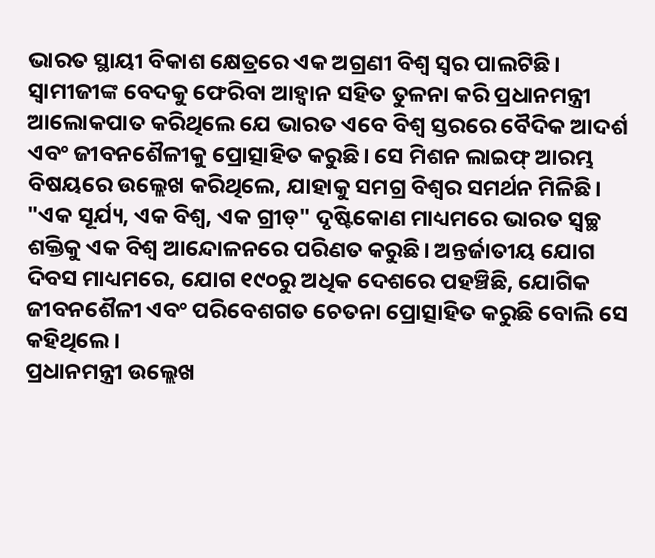ଭାରତ ସ୍ଥାୟୀ ବିକାଶ କ୍ଷେତ୍ରରେ ଏକ ଅଗ୍ରଣୀ ବିଶ୍ୱ ସ୍ୱର ପାଲଟିଛି। ସ୍ୱାମୀଜୀଙ୍କ ବେଦକୁ ଫେରିବା ଆହ୍ୱାନ ସହିତ ତୁଳନା କରି ପ୍ରଧାନମନ୍ତ୍ରୀ ଆଲୋକପାତ କରିଥିଲେ ଯେ ଭାରତ ଏବେ ବିଶ୍ୱ ସ୍ତରରେ ବୈଦିକ ଆଦର୍ଶ ଏବଂ ଜୀବନଶୈଳୀକୁ ପ୍ରୋତ୍ସାହିତ କରୁଛି। ସେ ମିଶନ ଲାଇଫ୍ ଆରମ୍ଭ ବିଷୟରେ ଉଲ୍ଲେଖ କରିଥିଲେ, ଯାହାକୁ ସମଗ୍ର ବିଶ୍ୱର ସମର୍ଥନ ମିଳିଛି। "ଏକ ସୂର୍ଯ୍ୟ, ଏକ ବିଶ୍ୱ, ଏକ ଗ୍ରୀଡ୍" ଦୃଷ୍ଟିକୋଣ ମାଧ୍ୟମରେ ଭାରତ ସ୍ୱଚ୍ଛ ଶକ୍ତିକୁ ଏକ ବିଶ୍ୱ ଆନ୍ଦୋଳନରେ ପରିଣତ କରୁଛି। ଅନ୍ତର୍ଜାତୀୟ ଯୋଗ ଦିବସ ମାଧ୍ୟମରେ, ଯୋଗ ୧୯୦ରୁ ଅଧିକ ଦେଶରେ ପହଞ୍ଚିଛି, ଯୋଗିକ ଜୀବନଶୈଳୀ ଏବଂ ପରିବେଶଗତ ଚେତନା ପ୍ରୋତ୍ସାହିତ କରୁଛି ବୋଲି ସେ କହିଥିଲେ ।
ପ୍ରଧାନମନ୍ତ୍ରୀ ଉଲ୍ଲେଖ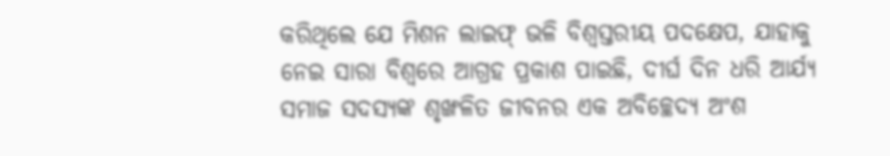କରିଥିଲେ ଯେ ମିଶନ ଲାଇଫ୍ ଭଳି ବିଶ୍ୱସ୍ତରୀୟ ପଦକ୍ଷେପ, ଯାହାକୁ ନେଇ ସାରା ବିଶ୍ବରେ ଆଗ୍ରହ ପ୍ରକାଶ ପାଇଛି, ଦୀର୍ଘ ଦିନ ଧରି ଆର୍ଯ୍ୟ ସମାଜ ସଦସ୍ୟଙ୍କ ଶୃଙ୍ଖଳିତ ଜୀବନର ଏକ ଅବିଚ୍ଛେଦ୍ୟ ଅଂଶ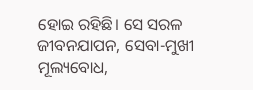ହୋଇ ରହିଛି। ସେ ସରଳ ଜୀବନଯାପନ, ସେବା-ମୁଖୀ ମୂଲ୍ୟବୋଧ,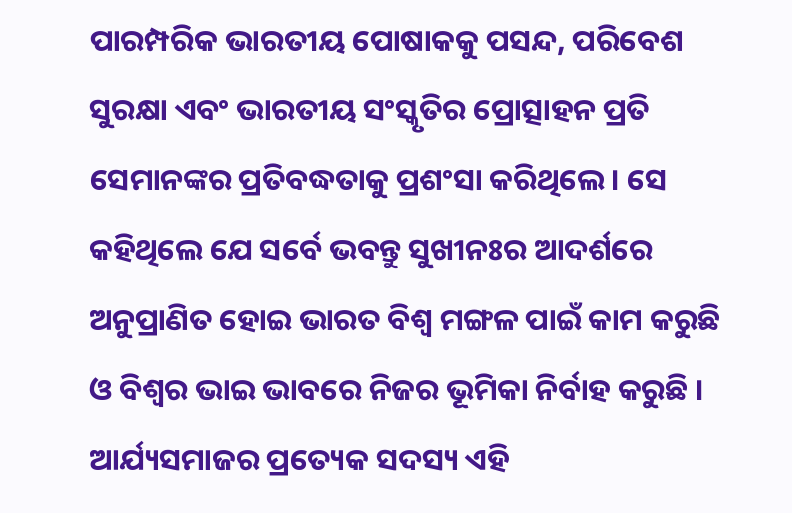ପାରମ୍ପରିକ ଭାରତୀୟ ପୋଷାକକୁ ପସନ୍ଦ, ପରିବେଶ ସୁରକ୍ଷା ଏବଂ ଭାରତୀୟ ସଂସ୍କୃତିର ପ୍ରୋତ୍ସାହନ ପ୍ରତି ସେମାନଙ୍କର ପ୍ରତିବଦ୍ଧତାକୁ ପ୍ରଶଂସା କରିଥିଲେ। ସେ କହିଥିଲେ ଯେ ସର୍ବେ ଭବନ୍ତୁ ସୁଖୀନଃର ଆଦର୍ଶରେ ଅନୁପ୍ରାଣିତ ହୋଇ ଭାରତ ବିଶ୍ବ ମଙ୍ଗଳ ପାଇଁ କାମ କରୁଛି ଓ ବିଶ୍ବର ଭାଇ ଭାବରେ ନିଜର ଭୂମିକା ନିର୍ବାହ କରୁଛି । ଆର୍ଯ୍ୟସମାଜର ପ୍ରତ୍ୟେକ ସଦସ୍ୟ ଏହି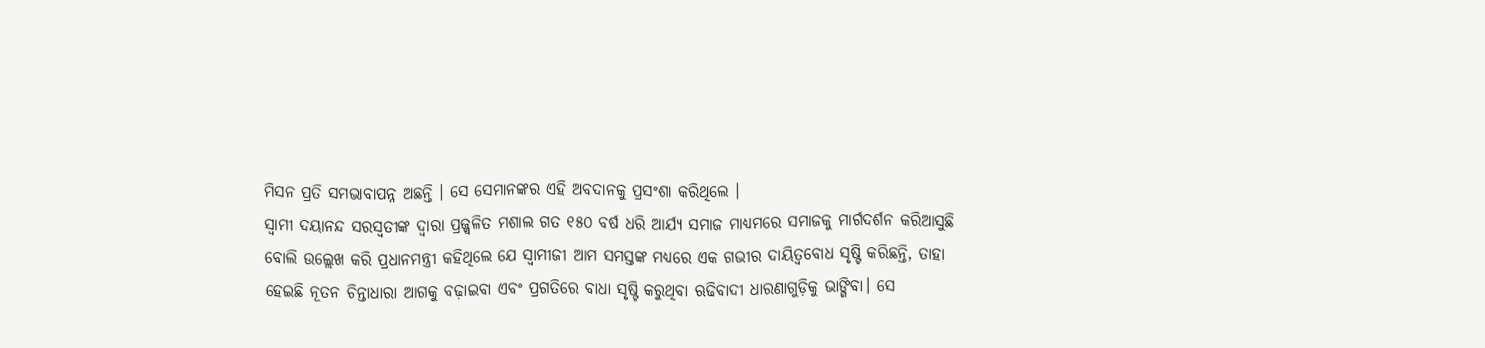ମିସନ ପ୍ରତି ସମଭାବାପନ୍ନ ଅଛନ୍ତି । ସେ ସେମାନଙ୍କର ଏହି ଅବଦାନକୁ ପ୍ରସଂଶା କରିଥିଲେ ।
ସ୍ୱାମୀ ଦୟାନନ୍ଦ ସରସ୍ୱତୀଙ୍କ ଦ୍ୱାରା ପ୍ରଜ୍ଜ୍ୱଳିତ ମଶାଲ ଗତ ୧୫୦ ବର୍ଷ ଧରି ଆର୍ଯ୍ୟ ସମାଜ ମାଧ୍ୟମରେ ସମାଜକୁ ମାର୍ଗଦର୍ଶନ କରିଆସୁଛି ବୋଲି ଉଲ୍ଲେଖ କରି ପ୍ରଧାନମନ୍ତ୍ରୀ କହିଥିଲେ ଯେ ସ୍ୱାମୀଜୀ ଆମ ସମସ୍ତଙ୍କ ମଧ୍ୟରେ ଏକ ଗଭୀର ଦାୟିତ୍ୱବୋଧ ସୃଷ୍ଟି କରିଛନ୍ତି, ତାହା ହେଇଛି ନୂତନ ଚିନ୍ତାଧାରା ଆଗକୁ ବଢ଼ାଇବା ଏବଂ ପ୍ରଗତିରେ ବାଧା ସୃଷ୍ଟି କରୁଥିବା ଋଢିବାଦୀ ଧାରଣାଗୁଡ଼ିକୁ ଭାଙ୍ଗିବା। ସେ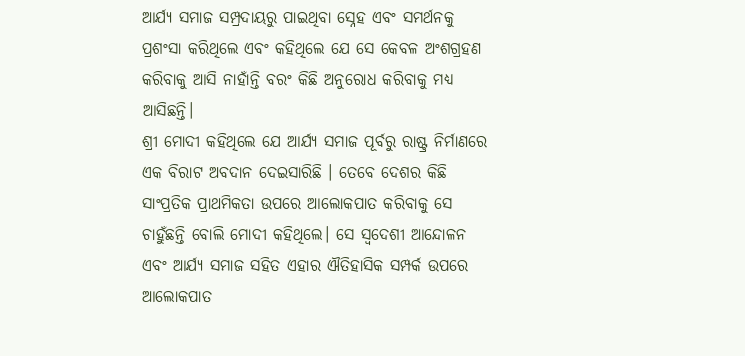ଆର୍ଯ୍ୟ ସମାଜ ସମ୍ପ୍ରଦାୟରୁ ପାଇଥିବା ସ୍ନେହ ଏବଂ ସମର୍ଥନକୁ ପ୍ରଶଂସା କରିଥିଲେ ଏବଂ କହିଥିଲେ ଯେ ସେ କେବଳ ଅଂଶଗ୍ରହଣ କରିବାକୁ ଆସି ନାହାଁନ୍ତି ବରଂ କିଛି ଅନୁରୋଧ କରିବାକୁ ମଧ୍ୟ ଆସିଛନ୍ତି।
ଶ୍ରୀ ମୋଦୀ କହିଥିଲେ ଯେ ଆର୍ଯ୍ୟ ସମାଜ ପୂର୍ବରୁ ରାଷ୍ଟ୍ର ନିର୍ମାଣରେ ଏକ ବିରାଟ ଅବଦାନ ଦେଇସାରିଛି । ତେବେ ଦେଶର କିଛି ସାଂପ୍ରତିକ ପ୍ରାଥମିକତା ଉପରେ ଆଲୋକପାତ କରିବାକୁ ସେ ଚାହୁଁଛନ୍ତି ବୋଲି ମୋଦୀ କହିଥିଲେ। ସେ ସ୍ୱଦେଶୀ ଆନ୍ଦୋଳନ ଏବଂ ଆର୍ଯ୍ୟ ସମାଜ ସହିତ ଏହାର ଐତିହାସିକ ସମ୍ପର୍କ ଉପରେ ଆଲୋକପାତ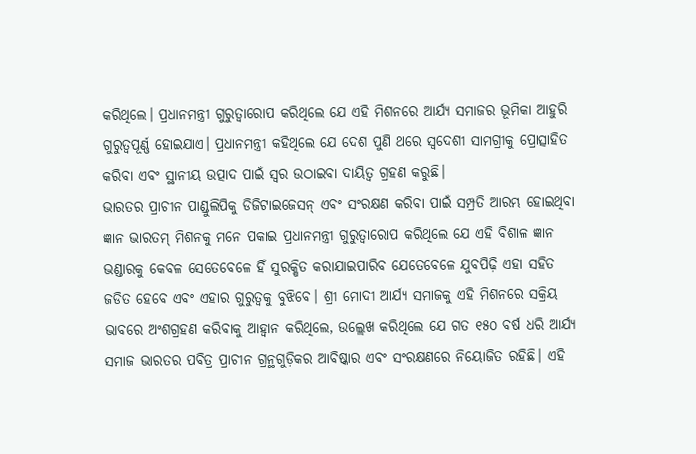କରିଥିଲେ। ପ୍ରଧାନମନ୍ତ୍ରୀ ଗୁରୁତ୍ୱାରୋପ କରିଥିଲେ ଯେ ଏହି ମିଶନରେ ଆର୍ଯ୍ୟ ସମାଜର ଭୂମିକା ଆହୁରି ଗୁରୁତ୍ୱପୂର୍ଣ୍ଣ ହୋଇଯାଏ। ପ୍ରଧାନମନ୍ତ୍ରୀ କହିଥିଲେ ଯେ ଦେଶ ପୁଣି ଥରେ ସ୍ୱଦେଶୀ ସାମଗ୍ରୀକୁ ପ୍ରୋତ୍ସାହିତ କରିବା ଏବଂ ସ୍ଥାନୀୟ ଉତ୍ପାଦ ପାଇଁ ସ୍ୱର ଉଠାଇବା ଦାୟିତ୍ୱ ଗ୍ରହଣ କରୁଛି।
ଭାରତର ପ୍ରାଚୀନ ପାଣ୍ଡୁଲିପିକୁ ଡିଜିଟାଇଜେସନ୍ ଏବଂ ସଂରକ୍ଷଣ କରିବା ପାଇଁ ସମ୍ପ୍ରତି ଆରମ୍ଭ ହୋଇଥିବା ଜ୍ଞାନ ଭାରତମ୍ ମିଶନକୁ ମନେ ପକାଇ ପ୍ରଧାନମନ୍ତ୍ରୀ ଗୁରୁତ୍ୱାରୋପ କରିଥିଲେ ଯେ ଏହି ବିଶାଳ ଜ୍ଞାନ ଭଣ୍ଡାରକୁ କେବଳ ସେତେବେଳେ ହିଁ ସୁରକ୍ଷିତ କରାଯାଇପାରିବ ଯେତେବେଳେ ଯୁବପିଢ଼ି ଏହା ସହିତ ଜଡିତ ହେବେ ଏବଂ ଏହାର ଗୁରୁତ୍ୱକୁ ବୁଝିବେ। ଶ୍ରୀ ମୋଦୀ ଆର୍ଯ୍ୟ ସମାଜକୁ ଏହି ମିଶନରେ ସକ୍ରିୟ ଭାବରେ ଅଂଶଗ୍ରହଣ କରିବାକୁ ଆହ୍ୱାନ କରିଥିଲେ, ଉଲ୍ଲେଖ କରିଥିଲେ ଯେ ଗତ ୧୫୦ ବର୍ଷ ଧରି ଆର୍ଯ୍ୟ ସମାଜ ଭାରତର ପବିତ୍ର ପ୍ରାଚୀନ ଗ୍ରନ୍ଥଗୁଡ଼ିକର ଆବିଷ୍କାର ଏବଂ ସଂରକ୍ଷଣରେ ନିୟୋଜିତ ରହିଛି। ଏହି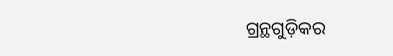ଗ୍ରନ୍ଥଗୁଡ଼ିକର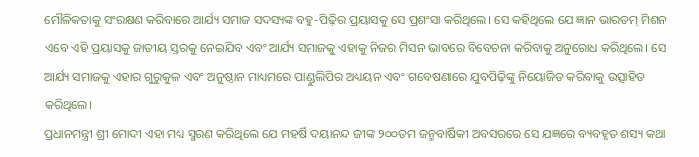ମୌଳିକତାକୁ ସଂରକ୍ଷଣ କରିବାରେ ଆର୍ଯ୍ୟ ସମାଜ ସଦସ୍ୟଙ୍କ ବହୁ-ପିଢ଼ିର ପ୍ରୟାସକୁ ସେ ପ୍ରଶଂସା କରିଥିଲେ। ସେ କହିଥିଲେ ଯେ ଜ୍ଞାନ ଭାରତମ୍ ମିଶନ ଏବେ ଏହି ପ୍ରୟାସକୁ ଜାତୀୟ ସ୍ତରକୁ ନେଇଯିବ ଏବଂ ଆର୍ଯ୍ୟ ସମାଜକୁ ଏହାକୁ ନିଜର ମିସନ ଭାବରେ ବିବେଚନା କରିବାକୁ ଅନୁରୋଧ କରିଥିଲେ। ସେ ଆର୍ଯ୍ୟ ସମାଜକୁ ଏହାର ଗୁରୁକୁଳ ଏବଂ ଅନୁଷ୍ଠାନ ମାଧ୍ୟମରେ ପାଣ୍ଡୁଲିପିର ଅଧ୍ୟୟନ ଏବଂ ଗବେଷଣାରେ ଯୁବପିଢ଼ିଙ୍କୁ ନିୟୋଜିତ କରିବାକୁ ଉତ୍ସାହିତ କରିଥିଲେ।
ପ୍ରଧାନମନ୍ତ୍ରୀ ଶ୍ରୀ ମୋଦୀ ଏହା ମଧ୍ୟ ସ୍ମରଣ କରିଥିଲେ ଯେ ମହର୍ଷି ଦୟାନନ୍ଦ ଜୀଙ୍କ ୨୦୦ତମ ଜନ୍ମବାର୍ଷିକୀ ଅବସରରେ ସେ ଯଜ୍ଞରେ ବ୍ୟବହୃତ ଶସ୍ୟ କଥା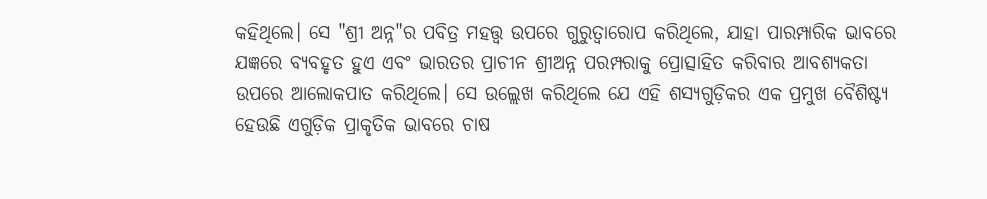କହିଥିଲେ। ସେ "ଶ୍ରୀ ଅନ୍ନ"ର ପବିତ୍ର ମହତ୍ତ୍ୱ ଉପରେ ଗୁରୁତ୍ୱାରୋପ କରିଥିଲେ, ଯାହା ପାରମ୍ପାରିକ ଭାବରେ ଯଜ୍ଞରେ ବ୍ୟବହୃତ ହୁଏ ଏବଂ ଭାରତର ପ୍ରାଚୀନ ଶ୍ରୀଅନ୍ନ ପରମ୍ପରାକୁ ପ୍ରୋତ୍ସାହିତ କରିବାର ଆବଶ୍ୟକତା ଉପରେ ଆଲୋକପାତ କରିଥିଲେ। ସେ ଉଲ୍ଲେଖ କରିଥିଲେ ଯେ ଏହି ଶସ୍ୟଗୁଡ଼ିକର ଏକ ପ୍ରମୁଖ ବୈଶିଷ୍ଟ୍ୟ ହେଉଛି ଏଗୁଡ଼ିକ ପ୍ରାକୃତିକ ଭାବରେ ଚାଷ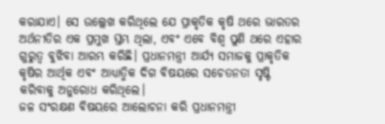କରାଯାଏ। ସେ ଉଲ୍ଲେଖ କରିଥିଲେ ଯେ ପ୍ରାକୃତିକ କୃଷି ଥରେ ଭାରତର ଅର୍ଥନୀତିର ଏକ ପ୍ରମୁଖ ସ୍ତମ୍ଭ ଥିଲା, ଏବଂ ଏବେ ବିଶ୍ୱ ପୁଣି ଥରେ ଏହାର ଗୁରୁତ୍ୱ ବୁଝିବା ଆରମ୍ଭ କରିଛି। ପ୍ରଧାନମନ୍ତ୍ରୀ ଆର୍ଯ୍ୟ ସମାଜକୁ ପ୍ରାକୃତିକ କୃଷିର ଆର୍ଥିକ ଏବଂ ଆଧ୍ୟାତ୍ମିକ ଦିଗ ବିଷୟରେ ସଚେତନତା ସୃଷ୍ଟି କରିବାକୁ ଅନୁରୋଧ କରିଥିଲେ।
ଜଳ ସଂରକ୍ଷଣ ବିଷୟରେ ଆଲୋଚନା କରି ପ୍ରଧାନମନ୍ତ୍ରୀ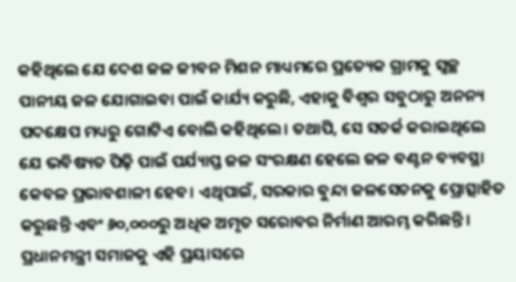କହିଥିଲେ ଯେ ଦେଶ ଜଳ ଜୀବନ ମିଶନ ମାଧ୍ୟମରେ ପ୍ରତ୍ୟେକ ଗ୍ରାମକୁ ସ୍ୱଚ୍ଛ ପାନୀୟ ଜଳ ଯୋଗାଇବା ପାଇଁ କାର୍ଯ୍ୟ କରୁଛି, ଏହାକୁ ବିଶ୍ୱର ସବୁଠାରୁ ଅନନ୍ୟ ପଦକ୍ଷେପ ମଧ୍ୟରୁ ଗୋଟିଏ ବୋଲି କହିଥିଲେ। ତଥାପି, ସେ ସତର୍କ କରାଇଥିଲେ ଯେ ଭବିଷ୍ୟତ ପିଢ଼ି ପାଇଁ ପର୍ଯ୍ୟାପ୍ତ ଜଳ ସଂରକ୍ଷଣ ହେଲେ ଜଳ ବଣ୍ଟନ ବ୍ୟବସ୍ଥା କେବଳ ପ୍ରଭାବଶାଳୀ ହେବ। ଏଥିପାଇଁ, ସରକାର ବୁନ୍ଦା ଜଳସେଚନକୁ ପ୍ରୋତ୍ସାହିତ କରୁଛନ୍ତି ଏବଂ ୬୦,୦୦୦ରୁ ଅଧିକ ଅମୃତ ସରୋବର ନିର୍ମାଣ ଆରମ୍ଭ କରିଛନ୍ତି। ପ୍ରଧାନମନ୍ତ୍ରୀ ସମାଜକୁ ଏହି ପ୍ରୟାସରେ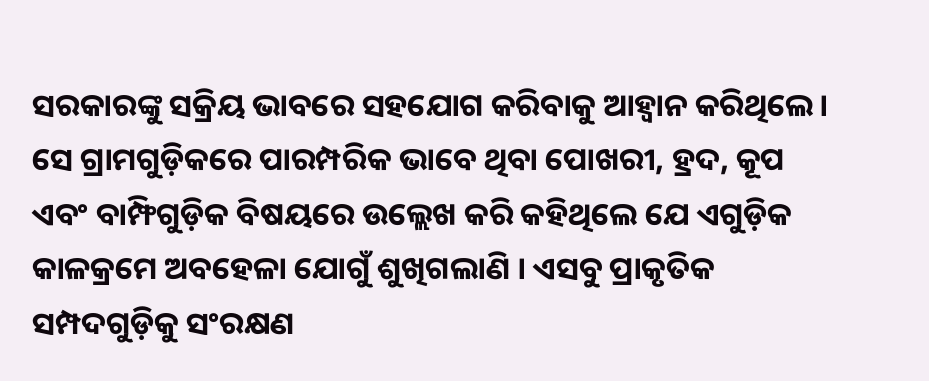ସରକାରଙ୍କୁ ସକ୍ରିୟ ଭାବରେ ସହଯୋଗ କରିବାକୁ ଆହ୍ୱାନ କରିଥିଲେ।
ସେ ଗ୍ରାମଗୁଡ଼ିକରେ ପାରମ୍ପରିକ ଭାବେ ଥିବା ପୋଖରୀ, ହ୍ରଦ, କୂପ ଏବଂ ବାମ୍ଫିଗୁଡ଼ିକ ବିଷୟରେ ଉଲ୍ଲେଖ କରି କହିଥିଲେ ଯେ ଏଗୁଡ଼ିକ କାଳକ୍ରମେ ଅବହେଳା ଯୋଗୁଁ ଶୁଖିଗଲାଣି । ଏସବୁ ପ୍ରାକୃତିକ ସମ୍ପଦଗୁଡ଼ିକୁ ସଂରକ୍ଷଣ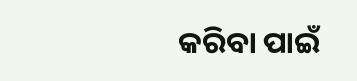କରିବା ପାଇଁ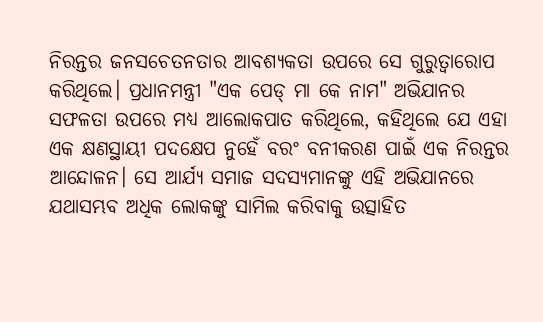ନିରନ୍ତର ଜନସଚେତନତାର ଆବଶ୍ୟକତା ଉପରେ ସେ ଗୁରୁତ୍ୱାରୋପ କରିଥିଲେ। ପ୍ରଧାନମନ୍ତ୍ରୀ "ଏକ ପେଡ୍ ମା କେ ନାମ" ଅଭିଯାନର ସଫଳତା ଉପରେ ମଧ୍ୟ ଆଲୋକପାତ କରିଥିଲେ, କହିଥିଲେ ଯେ ଏହା ଏକ କ୍ଷଣସ୍ଥାୟୀ ପଦକ୍ଷେପ ନୁହେଁ ବରଂ ବନୀକରଣ ପାଇଁ ଏକ ନିରନ୍ତର ଆନ୍ଦୋଳନ। ସେ ଆର୍ଯ୍ୟ ସମାଜ ସଦସ୍ୟମାନଙ୍କୁ ଏହି ଅଭିଯାନରେ ଯଥାସମ୍ଭବ ଅଧିକ ଲୋକଙ୍କୁ ସାମିଲ କରିବାକୁ ଉତ୍ସାହିତ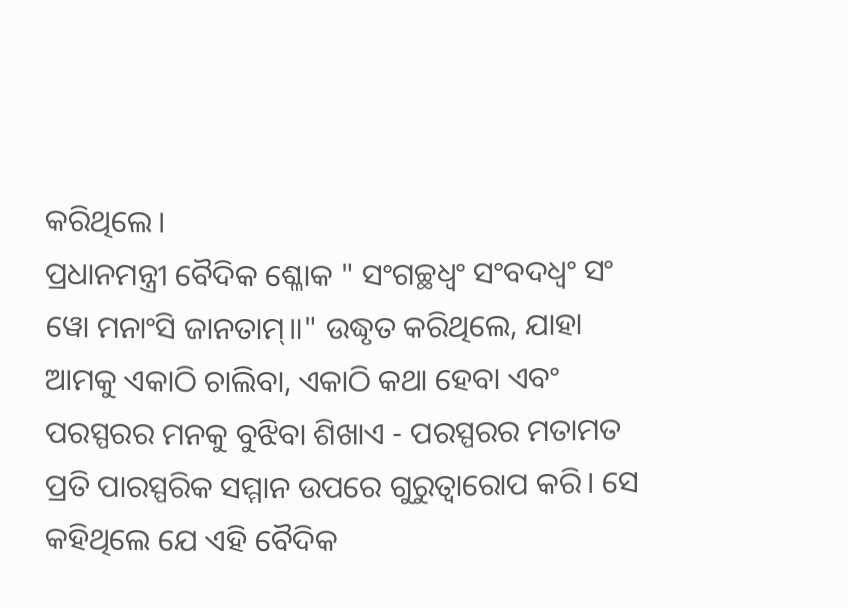କରିଥିଲେ।
ପ୍ରଧାନମନ୍ତ୍ରୀ ବୈଦିକ ଶ୍ଳୋକ " ସଂଗଚ୍ଛଧ୍ଵଂ ସଂବଦଧ୍ଵଂ ସଂ ୱୋ ମନାଂସି ଜାନତାମ୍॥" ଉଦ୍ଧୃତ କରିଥିଲେ, ଯାହା ଆମକୁ ଏକାଠି ଚାଲିବା, ଏକାଠି କଥା ହେବା ଏବଂ ପରସ୍ପରର ମନକୁ ବୁଝିବା ଶିଖାଏ - ପରସ୍ପରର ମତାମତ ପ୍ରତି ପାରସ୍ପରିକ ସମ୍ମାନ ଉପରେ ଗୁରୁତ୍ୱାରୋପ କରି। ସେ କହିଥିଲେ ଯେ ଏହି ବୈଦିକ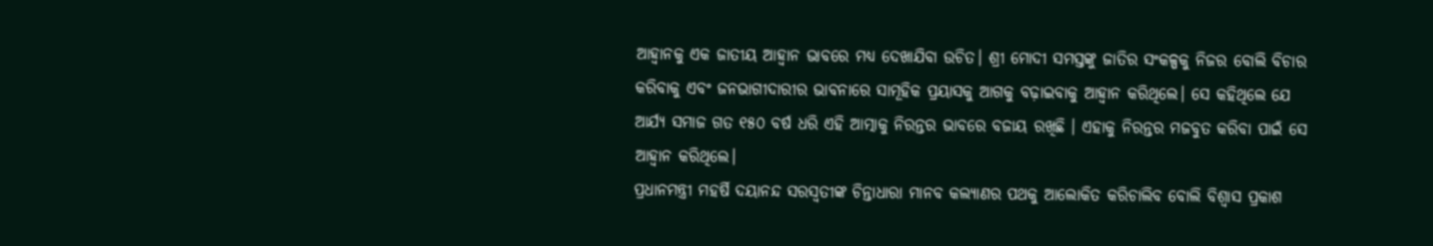ଆହ୍ୱାନକୁ ଏକ ଜାତୀୟ ଆହ୍ୱାନ ଭାବରେ ମଧ୍ୟ ଦେଖାଯିବା ଉଚିତ। ଶ୍ରୀ ମୋଦୀ ସମସ୍ତଙ୍କୁ ଜାତିର ସଂକଳ୍ପକୁ ନିଜର ବୋଲି ବିଚାର କରିବାକୁ ଏବଂ ଜନଭାଗୀଦାରୀର ଭାବନାରେ ସାମୂହିକ ପ୍ରୟାସକୁ ଆଗକୁ ବଢ଼ାଇବାକୁ ଆହ୍ୱାନ କରିଥିଲେ। ସେ କହିଥିଲେ ଯେ ଆର୍ଯ୍ୟ ସମାଜ ଗତ ୧୫୦ ବର୍ଷ ଧରି ଏହି ଆତ୍ମାକୁ ନିରନ୍ତର ଭାବରେ ବଜାୟ ରଖିଛି । ଏହାକୁ ନିରନ୍ତର ମଜବୁତ କରିବା ପାଇଁ ସେ ଆହ୍ୱାନ କରିଥିଲେ।
ପ୍ରଧାନମନ୍ତ୍ରୀ ମହର୍ଷି ଦୟାନନ୍ଦ ସରସ୍ୱତୀଙ୍କ ଚିନ୍ତାଧାରା ମାନବ କଲ୍ୟାଣର ପଥକୁ ଆଲୋକିତ କରିଚାଲିବ ବୋଲି ବିଶ୍ୱାସ ପ୍ରକାଶ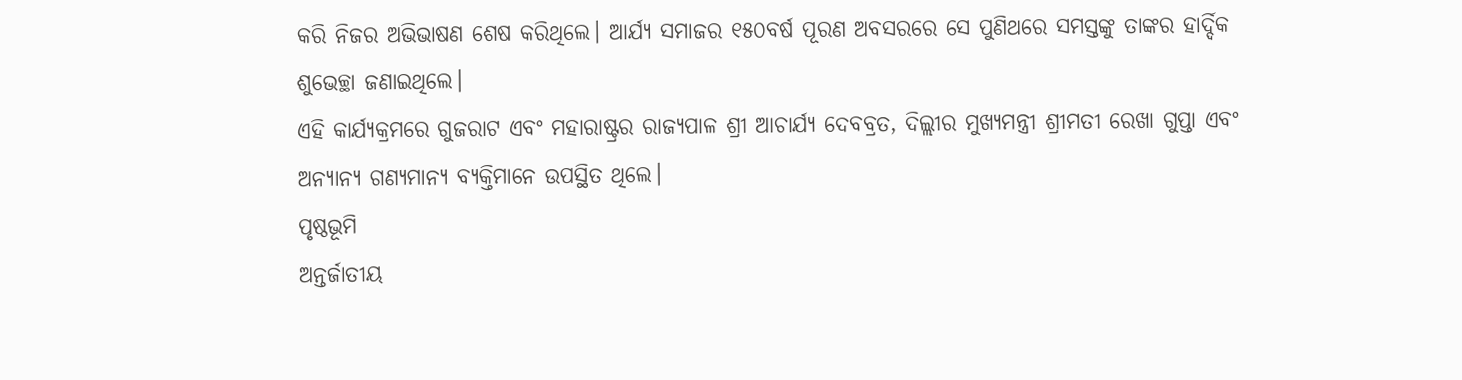କରି ନିଜର ଅଭିଭାଷଣ ଶେଷ କରିଥିଲେ। ଆର୍ଯ୍ୟ ସମାଜର ୧୫୦ବର୍ଷ ପୂରଣ ଅବସରରେ ସେ ପୁଣିଥରେ ସମସ୍ତଙ୍କୁ ତାଙ୍କର ହାର୍ଦ୍ଦିକ ଶୁଭେଚ୍ଛା ଜଣାଇଥିଲେ।
ଏହି କାର୍ଯ୍ୟକ୍ରମରେ ଗୁଜରାଟ ଏବଂ ମହାରାଷ୍ଟ୍ରର ରାଜ୍ୟପାଳ ଶ୍ରୀ ଆଚାର୍ଯ୍ୟ ଦେବବ୍ରତ, ଦିଲ୍ଲୀର ମୁଖ୍ୟମନ୍ତ୍ରୀ ଶ୍ରୀମତୀ ରେଖା ଗୁପ୍ତା ଏବଂ ଅନ୍ୟାନ୍ୟ ଗଣ୍ୟମାନ୍ୟ ବ୍ୟକ୍ତିମାନେ ଉପସ୍ଥିତ ଥିଲେ।
ପୃଷ୍ଠଭୂମି
ଅନ୍ତର୍ଜାତୀୟ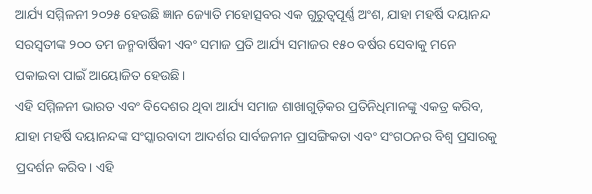ଆର୍ଯ୍ୟ ସମ୍ମିଳନୀ ୨୦୨୫ ହେଉଛି ଜ୍ଞାନ ଜ୍ୟୋତି ମହୋତ୍ସବର ଏକ ଗୁରୁତ୍ୱପୂର୍ଣ୍ଣ ଅଂଶ, ଯାହା ମହର୍ଷି ଦୟାନନ୍ଦ ସରସ୍ୱତୀଙ୍କ ୨୦୦ ତମ ଜନ୍ମବାର୍ଷିକୀ ଏବଂ ସମାଜ ପ୍ରତି ଆର୍ଯ୍ୟ ସମାଜର ୧୫୦ ବର୍ଷର ସେବାକୁ ମନେ ପକାଇବା ପାଇଁ ଆୟୋଜିତ ହେଉଛି।
ଏହି ସମ୍ମିଳନୀ ଭାରତ ଏବଂ ବିଦେଶର ଥିବା ଆର୍ଯ୍ୟ ସମାଜ ଶାଖାଗୁଡ଼ିକର ପ୍ରତିନିଧିମାନଙ୍କୁ ଏକତ୍ର କରିବ, ଯାହା ମହର୍ଷି ଦୟାନନ୍ଦଙ୍କ ସଂସ୍କାରବାଦୀ ଆଦର୍ଶର ସାର୍ବଜନୀନ ପ୍ରାସଙ୍ଗିକତା ଏବଂ ସଂଗଠନର ବିଶ୍ୱ ପ୍ରସାରକୁ ପ୍ରଦର୍ଶନ କରିବ। ଏହି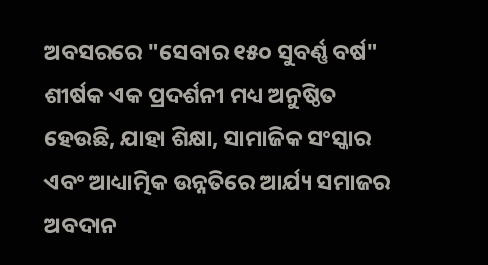ଅବସରରେ "ସେବାର ୧୫୦ ସୁବର୍ଣ୍ଣ ବର୍ଷ" ଶୀର୍ଷକ ଏକ ପ୍ରଦର୍ଶନୀ ମଧ୍ୟ ଅନୁଷ୍ଠିତ ହେଉଛି, ଯାହା ଶିକ୍ଷା, ସାମାଜିକ ସଂସ୍କାର ଏବଂ ଆଧ୍ୟାତ୍ମିକ ଉନ୍ନତିରେ ଆର୍ଯ୍ୟ ସମାଜର ଅବଦାନ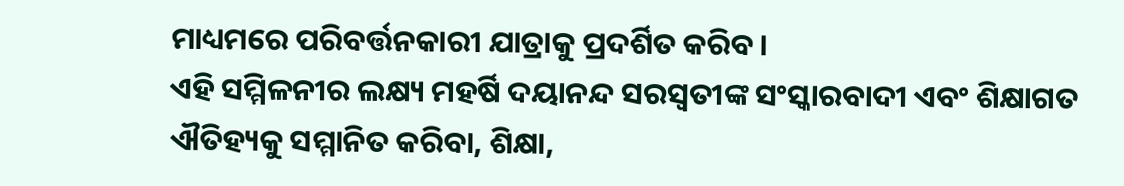ମାଧ୍ୟମରେ ପରିବର୍ତ୍ତନକାରୀ ଯାତ୍ରାକୁ ପ୍ରଦର୍ଶିତ କରିବ।
ଏହି ସମ୍ମିଳନୀର ଲକ୍ଷ୍ୟ ମହର୍ଷି ଦୟାନନ୍ଦ ସରସ୍ୱତୀଙ୍କ ସଂସ୍କାରବାଦୀ ଏବଂ ଶିକ୍ଷାଗତ ଐତିହ୍ୟକୁ ସମ୍ମାନିତ କରିବା, ଶିକ୍ଷା,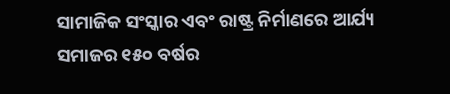ସାମାଜିକ ସଂସ୍କାର ଏବଂ ରାଷ୍ଟ୍ର ନିର୍ମାଣରେ ଆର୍ଯ୍ୟ ସମାଜର ୧୫୦ ବର୍ଷର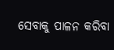ସେବାକୁ ପାଳନ କରିବା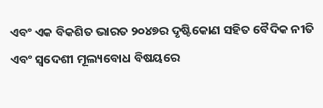ଏବଂ ଏକ ବିକଶିତ ଭାରତ ୨୦୪୭ର ଦୃଷ୍ଟିକୋଣ ସହିତ ବୈଦିକ ନୀତି ଏବଂ ସ୍ୱଦେଶୀ ମୂଲ୍ୟବୋଧ ବିଷୟରେ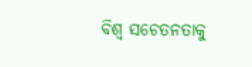ବିଶ୍ୱ ସଚେତନତାକୁ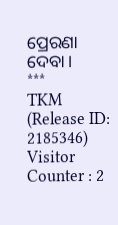ପ୍ରେରଣା ଦେବା।
***
TKM
(Release ID: 2185346)
Visitor Counter : 2